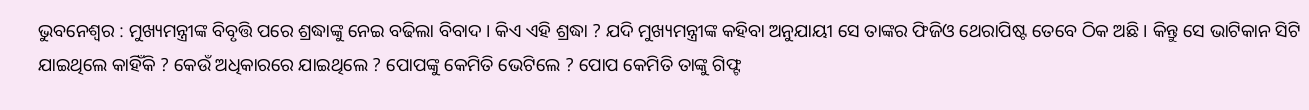ଭୁବନେଶ୍ୱର : ମୁଖ୍ୟମନ୍ତ୍ରୀଙ୍କ ବିବୃତ୍ତି ପରେ ଶ୍ରଦ୍ଧାଙ୍କୁ ନେଇ ବଢିଲା ବିବାଦ । କିଏ ଏହି ଶ୍ରଦ୍ଧା ? ଯଦି ମୁଖ୍ୟମନ୍ତ୍ରୀଙ୍କ କହିବା ଅନୁଯାୟୀ ସେ ତାଙ୍କର ଫିଜିଓ ଥେରାପିଷ୍ଟ ତେବେ ଠିକ ଅଛି । କିନ୍ତୁ ସେ ଭାଟିକାନ ସିଟି ଯାଇଥିଲେ କାହିଁକି ? କେଉଁ ଅଧିକାରରେ ଯାଇଥିଲେ ? ପୋପଙ୍କୁ କେମିତି ଭେଟିଲେ ? ପୋପ କେମିତି ତାଙ୍କୁ ଗିଫ୍ଟ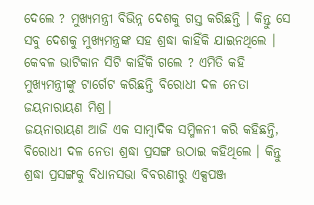ଦେଲେ ? ମୁଖ୍ୟମନ୍ତ୍ରୀ ବିଭିନ୍ନ ଦେଶକୁ ଗସ୍ତ କରିଛନ୍ତି । କିନ୍ତୁ ସେ ସବୁ ଦେଶକୁ ମୁଖ୍ୟମନ୍ତ୍ରଙ୍କ ସହ ଶ୍ରଦ୍ଧା କାହିଁକି ଯାଇନଥିଲେ । କେବଳ ଭାଟିକାନ ସିଟି କାହିଁକି ଗଲେ ? ଏମିତି କହି ମୁଖ୍ୟମନ୍ତ୍ରୀଙ୍କୁ ଟାର୍ଗେଟ କରିଛନ୍ତି ବିରୋଧୀ ଦଳ ନେତା ଜୟନାରାୟଣ ମିଶ୍ର।
ଜୟନାରାୟଣ ଆଜି ଏକ ସାମ୍ବାଦିକ ସମ୍ମିଳନୀ କରି କହିଛନ୍ତି, ବିରୋଧୀ ଦଳ ନେତା ଶ୍ରଦ୍ଧା ପ୍ରସଙ୍ଗ ଉଠାଇ କହିଥିଲେ । କିନ୍ତୁ ଶ୍ରଦ୍ଧା ପ୍ରସଙ୍ଗକୁ ବିଧାନସଭା ବିବରଣୀରୁ ଏକ୍ସପଞ୍ଜ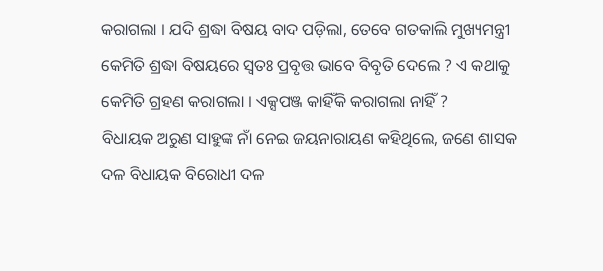କରାଗଲା । ଯଦି ଶ୍ରଦ୍ଧା ବିଷୟ ବାଦ ପଡ଼ିଲା, ତେବେ ଗତକାଲି ମୁଖ୍ୟମନ୍ତ୍ରୀ କେମିତି ଶ୍ରଦ୍ଧା ବିଷୟରେ ସ୍ଵତଃ ପ୍ରବୃତ୍ତ ଭାବେ ବିବୃତି ଦେଲେ ? ଏ କଥାକୁ କେମିତି ଗ୍ରହଣ କରାଗଲା । ଏକ୍ସପଞ୍ଜ କାହିଁକି କରାଗଲା ନାହିଁ ?
ବିଧାୟକ ଅରୁଣ ସାହୁଙ୍କ ନାଁ ନେଇ ଜୟନାରାୟଣ କହିଥିଲେ, ଜଣେ ଶାସକ ଦଳ ବିଧାୟକ ବିରୋଧୀ ଦଳ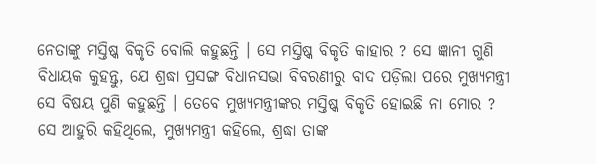ନେତାଙ୍କୁ ମସ୍ତିଷ୍କ ବିକୃତି ବୋଲି କହୁଛନ୍ତି । ସେ ମସ୍ତିଷ୍କ ବିକୃତି କାହାର ? ସେ ଜ୍ଞାନୀ ଗୁଣି ବିଧାୟକ କୁହନ୍ତୁ, ଯେ ଶ୍ରଦ୍ଧା ପ୍ରସଙ୍ଗ ବିଧାନସଭା ବିବରଣୀରୁ ବାଦ ପଡ଼ିଲା ପରେ ମୁଖ୍ୟମନ୍ତ୍ରୀ ସେ ବିଷୟ ପୁଣି କହୁଛନ୍ତି । ତେବେ ମୁଖ୍ୟମନ୍ତ୍ରୀଙ୍କର ମସ୍ତିଷ୍କ ବିକୃତି ହୋଇଛି ନା ମୋର ?
ସେ ଆହୁରି କହିଥିଲେ, ମୁଖ୍ୟମନ୍ତ୍ରୀ କହିଲେ, ଶ୍ରଦ୍ଧା ତାଙ୍କ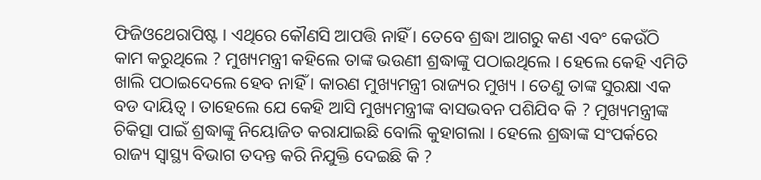ଫିଜିଓଥେରାପିଷ୍ଟ । ଏଥିରେ କୌଣସି ଆପତ୍ତି ନାହିଁ । ତେବେ ଶ୍ରଦ୍ଧା ଆଗରୁ କଣ ଏବଂ କେଉଁଠି କାମ କରୁଥିଲେ ? ମୁଖ୍ୟମନ୍ତ୍ରୀ କହିଲେ ତାଙ୍କ ଭଉଣୀ ଶ୍ରଦ୍ଧାଙ୍କୁ ପଠାଇଥିଲେ । ହେଲେ କେହି ଏମିତି ଖାଲି ପଠାଇଦେଲେ ହେବ ନାହିଁ । କାରଣ ମୁଖ୍ୟମନ୍ତ୍ରୀ ରାଜ୍ୟର ମୁଖ୍ୟ । ତେଣୁ ତାଙ୍କ ସୁରକ୍ଷା ଏକ ବଡ ଦାୟିତ୍ଵ । ତାହେଲେ ଯେ କେହି ଆସି ମୁଖ୍ୟମନ୍ତ୍ରୀଙ୍କ ବାସଭବନ ପଶିଯିବ କି ? ମୁଖ୍ୟମନ୍ତ୍ରୀଙ୍କ ଚିକିତ୍ସା ପାଇଁ ଶ୍ରଦ୍ଧାଙ୍କୁ ନିୟୋଜିତ କରାଯାଇଛି ବୋଲି କୁହାଗଲା । ହେଲେ ଶ୍ରଦ୍ଧାଙ୍କ ସଂପର୍କରେ ରାଜ୍ୟ ସ୍ବାସ୍ଥ୍ୟ ବିଭାଗ ତଦନ୍ତ କରି ନିଯୁକ୍ତି ଦେଇଛି କି ?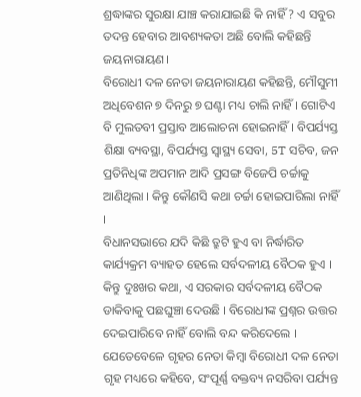ଶ୍ରଦ୍ଧାଙ୍କର ସୁରକ୍ଷା ଯାଞ୍ଚ କରାଯାଇଛି କି ନାହିଁ ? ଏ ସବୁର ତଦନ୍ତ ହେବାର ଆବଶ୍ୟକତା ଅଛି ବୋଲି କହିଛନ୍ତି ଜୟନାରାୟଣ।
ବିରୋଧୀ ଦଳ ନେତା ଜୟନାରାୟଣ କହିଛନ୍ତି, ମୌସୁମୀ ଅଧିବେଶନ ୭ ଦିନରୁ ୭ ଘଣ୍ଟା ମଧ୍ୟ ଚାଲି ନାହିଁ । ଗୋଟିଏ ବି ମୁଲତବୀ ପ୍ରସ୍ତାବ ଆଲୋଚନା ହୋଇନାହିଁ । ବିପର୍ଯ୍ୟସ୍ତ ଶିକ୍ଷା ବ୍ୟବସ୍ଥା, ବିପର୍ଯ୍ୟସ୍ତ ସ୍ବାସ୍ଥ୍ୟ ସେବା, 5T ସଚିବ, ଜନ ପ୍ରତିନିଧିଙ୍କ ଅପମାନ ଆଦି ପ୍ରସଙ୍ଗ ବିଜେପି ଚର୍ଚ୍ଚାକୁ ଆଣିଥିଲା । କିନ୍ତୁ କୌଣସି କଥା ଚର୍ଚ୍ଚା ହୋଇପାରିଲା ନାହିଁ ।
ବିଧାନସଭାରେ ଯଦି କିଛି ତ୍ରୁଟି ହୁଏ ବା ନିର୍ଦ୍ଧାରିତ କାର୍ଯ୍ୟକ୍ରମ ବ୍ୟାହତ ହେଲେ ସର୍ବଦଳୀୟ ବୈଠକ ହୁଏ । କିନ୍ତୁ ଦୁଃଖର କଥା, ଏ ସରକାର ସର୍ବଦଳୀୟ ବୈଠକ ଡାକିବାକୁ ପଛଘୁଞ୍ଚା ଦେଉଛି । ବିରୋଧୀଙ୍କ ପ୍ରଶ୍ନର ଉତ୍ତର ଦେଇପାରିବେ ନାହିଁ ବୋଲି ବନ୍ଦ କରିଦେଲେ ।
ଯେତେବେଳେ ଗୃହର ନେତା କିମ୍ବା ବିରୋଧୀ ଦଳ ନେତା ଗୃହ ମଧ୍ୟରେ କହିବେ, ସଂପୂର୍ଣ୍ଣ ବକ୍ତବ୍ୟ ନସରିବା ପର୍ଯ୍ୟନ୍ତ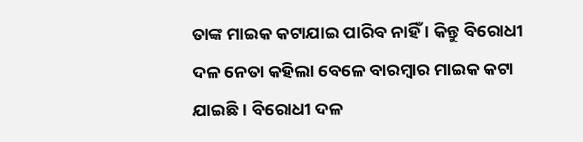ତାଙ୍କ ମାଇକ କଟାଯାଇ ପାରିବ ନାହିଁ । କିନ୍ତୁ ବିରୋଧୀ ଦଳ ନେତା କହିଲା ବେଳେ ବାରମ୍ବାର ମାଇକ କଟା ଯାଇଛି । ବିରୋଧୀ ଦଳ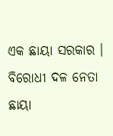ଏକ ଛାୟା ସରକାର । ବିରୋଧୀ ଦଳ ନେତା ଛାୟା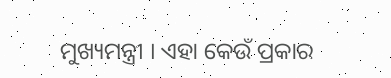ମୁଖ୍ୟମନ୍ତ୍ରୀ । ଏହା କେଉଁ ପ୍ରକାର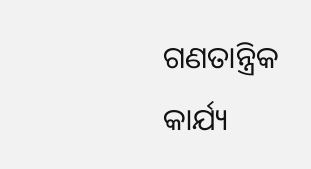ଗଣତାନ୍ତ୍ରିକ କାର୍ଯ୍ୟ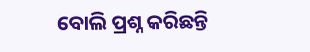ବୋଲି ପ୍ରଶ୍ନ କରିଛନ୍ତି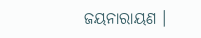ଜୟନାରାୟଣ ।